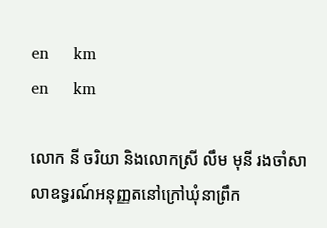en     km
en     km

លោក នី ចរិយា និងលោកស្រី លឹម មុនី រងចាំសាលាឧទ្ធរណ៍អនុញ្ញតនៅក្រៅឃុំនាព្រឹក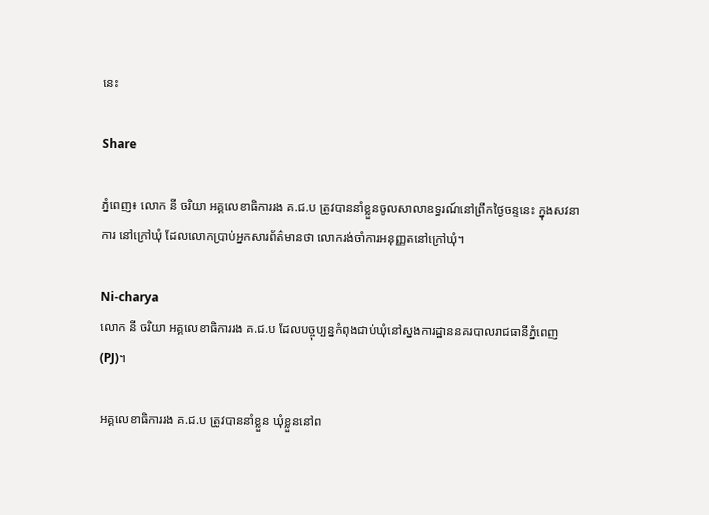នេះ

Share

ភ្នំពេញ៖ លោក នី ចរិយា អគ្គលេខាធិការរង គ.ជ.ប ត្រូវបាននាំខ្លួនចូលសាលាឧទ្ធរណ៍នៅព្រឹកថ្ងៃចន្ទនេះ ក្នុងសវនាការ នៅក្រៅឃុំ ដែលលោកប្រាប់អ្នកសារព័ត៌មានថា លោករង់ចាំការអនុញ្ញតនៅក្រៅឃុំ។

Ni-charya
លោក នី ចរិយា អគ្គលេខាធិការរង គ.ជ.ប ដែលបច្ចុប្បន្នកំពុងជាប់ឃុំនៅស្នងការដ្ឋាននគរបាលរាជធានីភ្នំពេញ(PJ)។

អគ្គលេខាធិការរង គ.ជ.ប ត្រូវបាននាំខ្លួន ឃុំខ្លួននៅព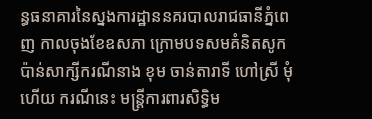ន្ធធនាគារនៃស្នងការដ្ឋាននគរបាលរាជធានីភ្នំពេញ កាលចុងខែឧសភា ក្រោមបទសមគំនិតសូកប៉ាន់សាក្សីករណីនាង ខុម ចាន់តារាទី ហៅស្រី មុំ ហើយ ករណីនេះ មន្ត្រីការពារសិទ្ធិម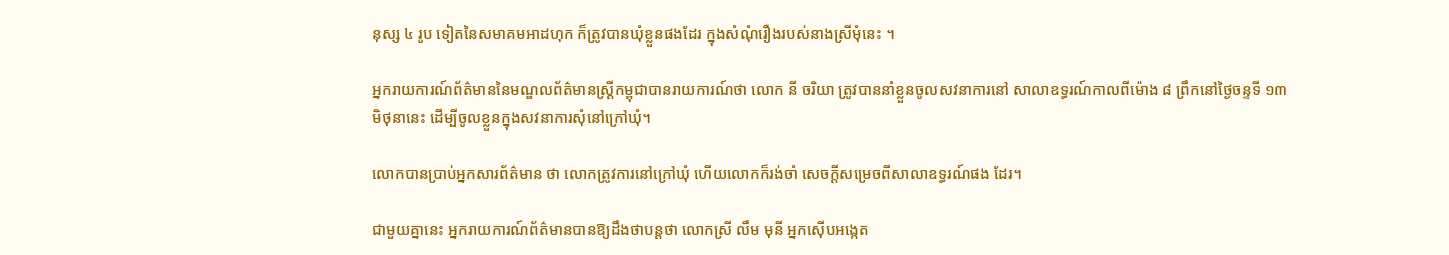នុស្ស ៤ រូប ទៀតនៃសមាគមអាដហុក ក៏ត្រូវបានឃុំខ្លួនផងដែរ ក្នុងសំណុំរឿងរបស់នាងស្រីមុំនេះ ។

អ្នករាយការណ៍ព័ត៌មាននៃមណ្ឌលព័ត៌មានស្ត្រីកម្ពុជាបានរាយការណ៍ថា លោក នី ចរិយា ត្រូវបាននាំខ្លួនចូលសវនាការនៅ សាលាឧទ្ធរណ៍កាលពីម៉ោង ៨ ព្រឹកនៅថ្ងៃចន្ទទី ១៣ មិថុនានេះ ដើម្បីចូលខ្លួនក្នុងសវនាការសុំនៅក្រៅឃុំ។

លោកបានប្រាប់អ្នកសារព័ត៌មាន ថា លោកត្រូវការនៅក្រៅឃុំ ហើយលោកក៏រង់ចាំ សេចក្ដីសម្រេចពីសាលាឧទ្ធរណ៍ផង ដែរ។

ជាមួយគ្នានេះ អ្នករាយការណ៍ព័ត៌មានបានឱ្យដឹងថាបន្តថា លោកស្រី លឹម មុនី អ្នកស៊ើបអង្កេត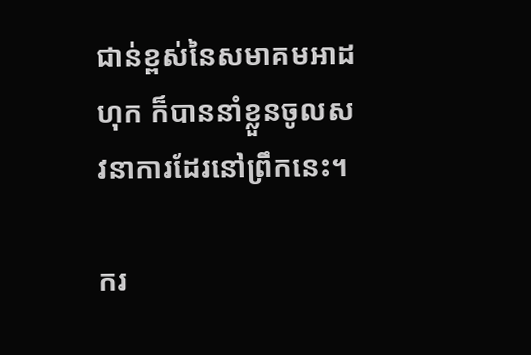ជាន់ខ្ពស់នៃសមាគមអាដ ហុក ក៏បាននាំខ្លួនចូលសវនាការដែរនៅព្រឹកនេះ។

ករ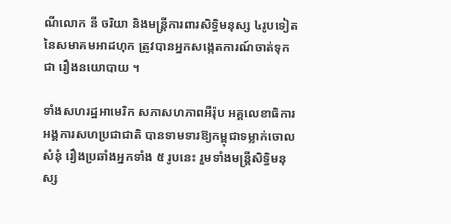ណីលោក នី ចរិយា និងមន្ត្រីការពារសិទ្ធិមនុស្ស ៤រូបទៀតនៃសមាគមអាដហុក ត្រូវបានអ្នកសង្កេតការណ៍ចាត់ទុកជា រឿងនយោបាយ ។

ទាំងសហរដ្ឋអាមេរិក សភាសហភាពអឺរ៉ុប អគ្គលេខាធិការអង្គការសហប្រជាជាតិ បានទាមទារឱ្យកម្ពុជាទម្លាក់ចោលសំនុំ រឿងប្រឆាំងអ្នកទាំង ៥ រូបនេះ រួមទាំងមន្ត្រីសិទ្ធិមនុស្ស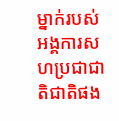ម្នាក់របស់អង្គការសហប្រជាជាតិជាតិផង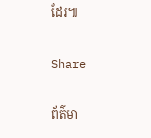ដែរ៕

Share

ព័ត៌មា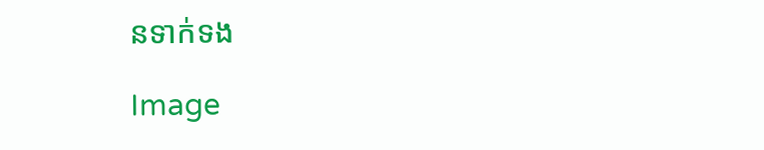នទាក់ទង

Image